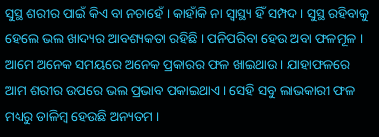ସୁସ୍ଥ ଶରୀର ପାଇଁ କିଏ ବା ନଚାହେଁ । କାହାଁକି ନା ସ୍ବାସ୍ଥ୍ୟ ହିଁ ସମ୍ପଦ । ସୁସ୍ଥ ରହିବାକୁ ହେଲେ ଭଲ ଖାଦ୍ୟର ଆବଶ୍ୟକତା ରହିଛି । ପନିପରିବା ହେଉ ଅବା ଫଳମୂଳ । ଆମେ ଅନେକ ସମୟରେ ଅନେକ ପ୍ରକାରର ଫଳ ଖାଇଥାଉ । ଯାହାଫଳରେ ଆମ ଶରୀର ଉପରେ ଭଲ ପ୍ରଭାବ ପକାଇଥାଏ । ସେହି ସବୁ ଲାଭକାରୀ ଫଳ ମଧ୍ୟରୁ ଡାଳିମ୍ବ ହେଉଛି ଅନ୍ୟତମ ।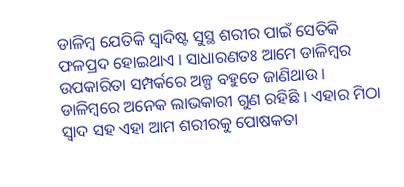ଡାଳିମ୍ବ ଯେତିକି ସ୍ବାଦିଷ୍ଟ ସୁସ୍ଥ ଶରୀର ପାଇଁ ସେତିକି ଫଳପ୍ରଦ ହୋଇଥାଏ । ସାଧାରଣତଃ ଆମେ ଡାଳିମ୍ବର ଉପକାରିତା ସମ୍ପର୍କରେ ଅଳ୍ପ ବହୁତେ ଜାଣିଥାଉ । ଡାଳିମ୍ବରେ ଅନେକ ଲାଭକାରୀ ଗୁଣ ରହିଛି । ଏହାର ମିଠା ସ୍ୱାଦ ସହ ଏହା ଆମ ଶରୀରକୁ ପୋଷକତା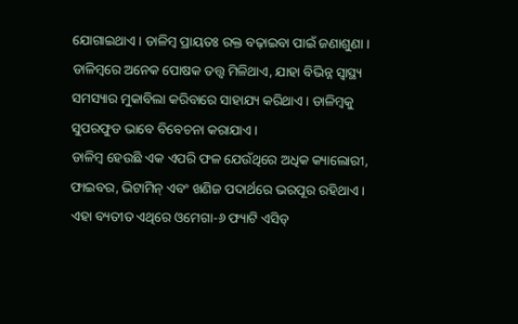ଯୋଗାଇଥାଏ । ଡାଳିମ୍ବ ପ୍ରାୟତଃ ରକ୍ତ ବଢ଼ାଇବା ପାଇଁ ଜଣାଶୁଣା । ଡାଳିମ୍ବରେ ଅନେକ ପୋଷକ ତତ୍ତ୍ୱ ମିଳିଥାଏ, ଯାହା ବିଭିନ୍ନ ସ୍ୱାସ୍ଥ୍ୟ ସମସ୍ୟାର ମୁକାବିଲା କରିବାରେ ସାହାଯ୍ୟ କରିଥାଏ । ଡାଳିମ୍ବକୁ ସୁପରଫୁଡ ଭାବେ ବିବେଚନା କରାଯାଏ ।
ଡାଳିମ୍ବ ହେଉଛି ଏକ ଏପରି ଫଳ ଯେଉଁଥିରେ ଅଧିକ କ୍ୟାଲୋରୀ, ଫାଇବର, ଭିଟାମିନ୍ ଏବଂ ଖଣିଜ ପଦାର୍ଥରେ ଭରପୂର ରହିଥାଏ । ଏହା ବ୍ୟତୀତ ଏଥିରେ ଓମେଗା-୬ ଫ୍ୟାଟି ଏସିଡ୍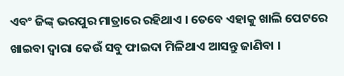ଏବଂ ଜିଙ୍କ୍ ଭରପୁର ମାତ୍ରାରେ ରହିଥାଏ । ତେବେ ଏହାକୁ ଖାଲି ପେଟରେ ଖାଇବା ଦ୍ବାରା କେଉଁ ସବୁ ଫାଇଦା ମିଳିଥାଏ ଆସନ୍ତୁ ଜାଣିବା ।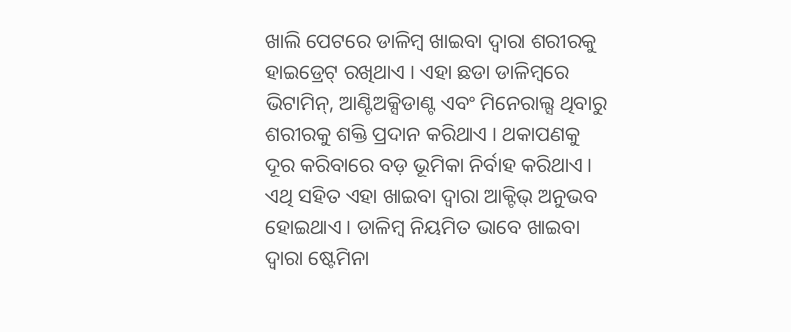ଖାଲି ପେଟରେ ଡାଳିମ୍ବ ଖାଇବା ଦ୍ବାରା ଶରୀରକୁ ହାଇଡ୍ରେଟ୍ ରଖିଥାଏ । ଏହା ଛଡା ଡାଳିମ୍ବରେ ଭିଟାମିନ୍, ଆଣ୍ଟିଅକ୍ସିଡାଣ୍ଟ ଏବଂ ମିନେରାଲ୍ସ ଥିବାରୁ ଶରୀରକୁ ଶକ୍ତି ପ୍ରଦାନ କରିଥାଏ । ଥକାପଣକୁ ଦୂର କରିବାରେ ବଡ଼ ଭୂମିକା ନିର୍ବାହ କରିଥାଏ । ଏଥି ସହିତ ଏହା ଖାଇବା ଦ୍ବାରା ଆକ୍ଟିଭ୍ ଅନୁଭବ ହୋଇଥାଏ । ଡାଳିମ୍ବ ନିୟମିତ ଭାବେ ଖାଇବା ଦ୍ୱାରା ଷ୍ଟେମିନା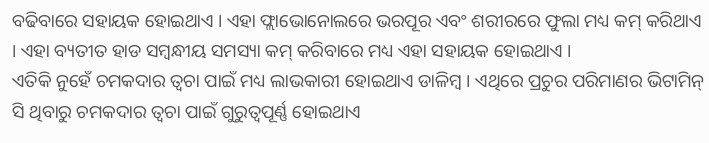ବଢିବାରେ ସହାୟକ ହୋଇଥାଏ । ଏହା ଫ୍ଲାଭୋନୋଲରେ ଭରପୂର ଏବଂ ଶରୀରରେ ଫୁଲା ମଧ୍ୟ କମ୍ କରିଥାଏ । ଏହା ବ୍ୟତୀତ ହାଡ ସମ୍ବନ୍ଧୀୟ ସମସ୍ୟା କମ୍ କରିବାରେ ମଧ୍ୟ ଏହା ସହାୟକ ହୋଇଥାଏ ।
ଏତିକି ନୁହେଁ ଚମକଦାର ତ୍ବଚା ପାଇଁ ମଧ୍ୟ ଲାଭକାରୀ ହୋଇଥାଏ ଡାଳିମ୍ବ । ଏଥିରେ ପ୍ରଚୁର ପରିମାଣର ଭିଟାମିନ୍ ସି ଥିବାରୁ ଚମକଦାର ତ୍ବଚା ପାଇଁ ଗୁରୁତ୍ବପୂର୍ଣ୍ଣ ହୋଇଥାଏ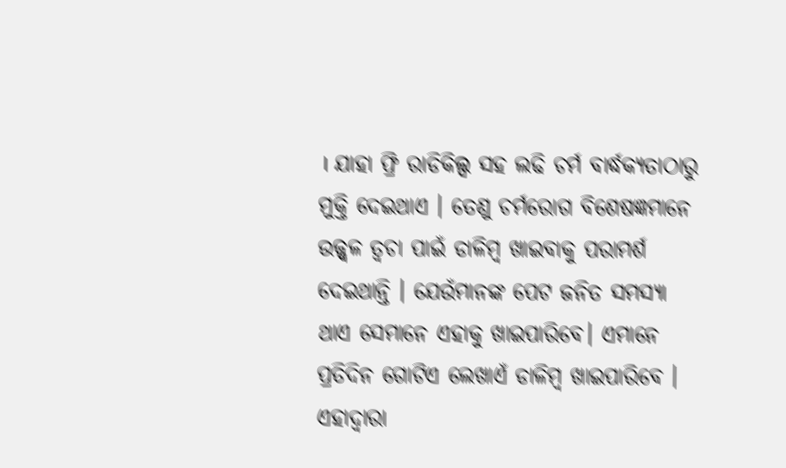। ଯାହା ଫ୍ରି ରାଡିକିଲ୍ସ ସହ ଲଢି ଚର୍ମ ବାର୍ଦ୍ଧକ୍ୟତାଠାରୁ ମୁକ୍ତି ଦେଇଥାଏ । ତେଣୁ ଚର୍ମରୋଗ ବିଶେଷଜ୍ଞମାନେ ଉଜ୍ଜ୍ବଳ ତ୍ବଚା ପାଇଁ ଡାଳିମ୍ବ ଖାଇବାକୁ ପରାମର୍ଶ ଦେଇଥାନ୍ତି । ଯେଉଁମାନଙ୍କ ପେଟ ଜନିତ ସମସ୍ୟା ଥାଏ ସେମାନେ ଏହାକୁ ଖାଇପାରିବେ। ଏମାନେ ପ୍ରତିଦିନ ଗୋଟିଏ ଲେଖାଏଁ ଡାଳିମ୍ବ ଖାଇପାରିବେ । ଏହାଦ୍ୱାରା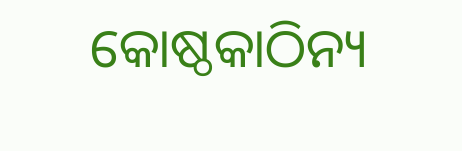କୋଷ୍ଠକାଠିନ୍ୟ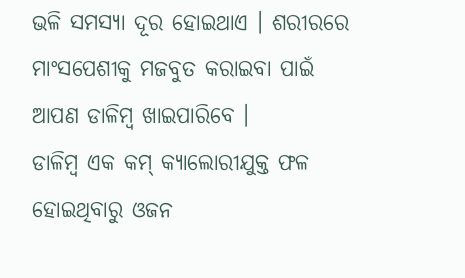ଭଳି ସମସ୍ୟା ଦୂର ହୋଇଥାଏ । ଶରୀରରେ ମାଂସପେଶୀକୁ ମଜବୁତ କରାଇବା ପାଇଁ ଆପଣ ଡାଳିମ୍ବ ଖାଇପାରିବେ ।
ଡାଳିମ୍ବ ଏକ କମ୍ କ୍ୟାଲୋରୀଯୁକ୍ତ ଫଳ ହୋଇଥିବାରୁ ଓଜନ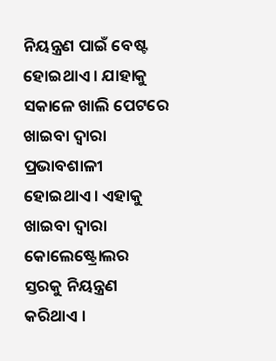ନିୟନ୍ତ୍ରଣ ପାଇଁ ବେଷ୍ଟ ହୋଇଥାଏ । ଯାହାକୁ ସକାଳେ ଖାଲି ପେଟରେ ଖାଇବା ଦ୍ୱାରା ପ୍ରଭାବଶାଳୀ ହୋଇଥାଏ । ଏହାକୁ ଖାଇବା ଦ୍ବାରା କୋଲେଷ୍ଟ୍ରୋଲର ସ୍ତରକୁ ନିୟନ୍ତ୍ରଣ କରିଥାଏ ।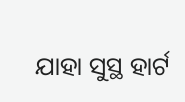ଯାହା ସୁସ୍ଥ ହାର୍ଟ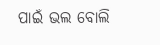ପାଇଁ ଭଲ ବୋଲି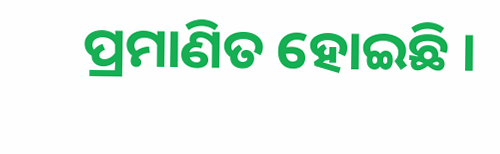ପ୍ରମାଣିତ ହୋଇଛି ।